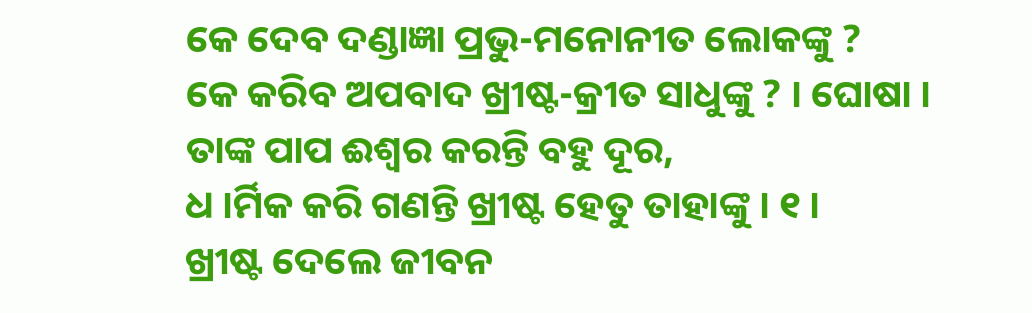କେ ଦେବ ଦଣ୍ଡାଜ୍ଞା ପ୍ରଭୁ-ମନୋନୀତ ଲୋକଙ୍କୁ ?
କେ କରିବ ଅପବାଦ ଖ୍ରୀଷ୍ଟ-କ୍ରୀତ ସାଧୁଙ୍କୁ ? । ଘୋଷା ।
ତାଙ୍କ ପାପ ଈଶ୍ୱର କରନ୍ତି ବହୁ ଦୂର,
ଧ ।ର୍ମିକ କରି ଗଣନ୍ତି ଖ୍ରୀଷ୍ଟ ହେତୁ ତାହାଙ୍କୁ । ୧ ।
ଖ୍ରୀଷ୍ଟ ଦେଲେ ଜୀବନ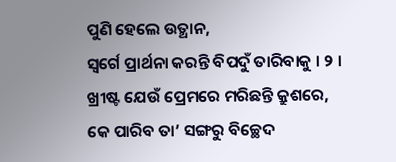ପୁଣି ହେଲେ ଉତ୍ଥାନ,
ସ୍ୱର୍ଗେ ପ୍ରାର୍ଥନା କରନ୍ତି ବିପଦୁଁ ତାରିବାକୁ । ୨ ।
ଖ୍ରୀଷ୍ଟ ଯେଉଁ ପ୍ରେମରେ ମରିଛନ୍ତି କ୍ରୁଶରେ,
କେ ପାରିବ ତା’ ସଙ୍ଗରୁ ବିଚ୍ଛେଦ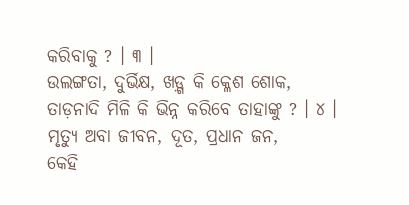କରିବାକୁ ? । ୩ ।
ଉଲଙ୍ଗତା, ଦୁର୍ଭିକ୍ଷ, ଖଡ଼୍ଗ କି କ୍ଳେଶ ଶୋକ,
ତାଡ଼ନାଦି ମିଳି କି ଭିନ୍ନ କରିବେ ତାହାଙ୍କୁ ? । ୪ ।
ମୃତ୍ୟୁ ଅବା ଜୀବନ, ଦୂତ, ପ୍ରଧାନ ଜନ,
କେହି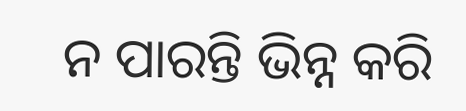ନ ପାରନ୍ତି ଭିନ୍ନ କରି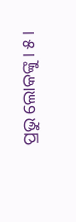ପ୍ରଭୁ ଲୋକଙ୍କୁ । ୫ ।